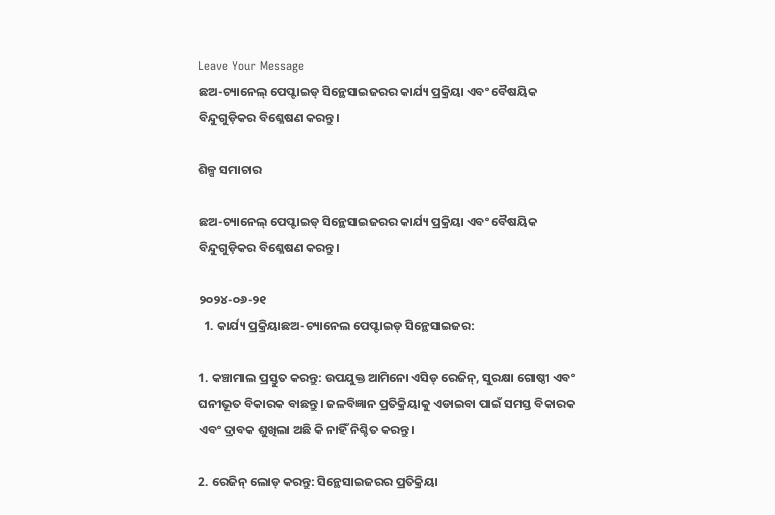Leave Your Message
ଛଅ-ଚ୍ୟାନେଲ୍ ପେପ୍ଟାଇଡ୍ ସିନ୍ଥେସାଇଜରର କାର୍ଯ୍ୟ ପ୍ରକ୍ରିୟା ଏବଂ ବୈଷୟିକ ବିନ୍ଦୁଗୁଡ଼ିକର ବିଶ୍ଳେଷଣ କରନ୍ତୁ।

ଶିଳ୍ପ ସମାଚାର

ଛଅ-ଚ୍ୟାନେଲ୍ ପେପ୍ଟାଇଡ୍ ସିନ୍ଥେସାଇଜରର କାର୍ଯ୍ୟ ପ୍ରକ୍ରିୟା ଏବଂ ବୈଷୟିକ ବିନ୍ଦୁଗୁଡ଼ିକର ବିଶ୍ଳେଷଣ କରନ୍ତୁ।

୨୦୨୪-୦୬-୨୧
  1. କାର୍ଯ୍ୟ ପ୍ରକ୍ରିୟାଛଅ-ଚ୍ୟାନେଲ ପେପ୍ଟାଇଡ୍ ସିନ୍ଥେସାଇଜର:

1. କଞ୍ଚାମାଲ ପ୍ରସ୍ତୁତ କରନ୍ତୁ: ଉପଯୁକ୍ତ ଆମିନୋ ଏସିଡ୍ ରେଜିନ୍, ସୁରକ୍ଷା ଗୋଷ୍ଠୀ ଏବଂ ଘନୀଭୂତ ବିକାରକ ବାଛନ୍ତୁ। ଜଳବିଜ୍ଞାନ ପ୍ରତିକ୍ରିୟାକୁ ଏଡାଇବା ପାଇଁ ସମସ୍ତ ବିକାରକ ଏବଂ ଦ୍ରାବକ ଶୁଖିଲା ଅଛି କି ନାହିଁ ନିଶ୍ଚିତ କରନ୍ତୁ।

2. ରେଜିନ୍ ଲୋଡ୍ କରନ୍ତୁ: ସିନ୍ଥେସାଇଜରର ପ୍ରତିକ୍ରିୟା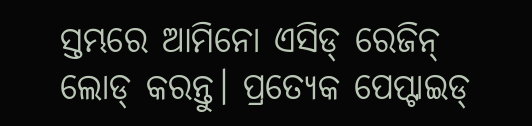ସ୍ତମ୍ଭରେ ଆମିନୋ ଏସିଡ୍ ରେଜିନ୍ ଲୋଡ୍ କରନ୍ତୁ। ପ୍ରତ୍ୟେକ ପେପ୍ଟାଇଡ୍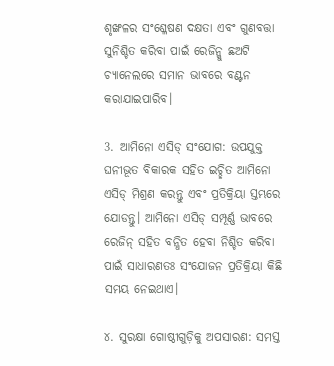ଶୃଙ୍ଖଳର ସଂଶ୍ଳେଷଣ ଦକ୍ଷତା ଏବଂ ଗୁଣବତ୍ତା ସୁନିଶ୍ଚିତ କରିବା ପାଇଁ ରେଜିନ୍କୁ ଛଅଟି ଚ୍ୟାନେଲରେ ସମାନ ଭାବରେ ବଣ୍ଟନ କରାଯାଇପାରିବ।

3. ଆମିନୋ ଏସିଡ୍ ସଂଯୋଗ: ଉପଯୁକ୍ତ ଘନୀଭୂତ ବିକାରକ ସହିତ ଇଚ୍ଛିତ ଆମିନୋ ଏସିଡ୍ ମିଶ୍ରଣ କରନ୍ତୁ ଏବଂ ପ୍ରତିକ୍ରିୟା ସ୍ତମ୍ଭରେ ଯୋଡନ୍ତୁ। ଆମିନୋ ଏସିଡ୍ ସମ୍ପୂର୍ଣ୍ଣ ଭାବରେ ରେଜିନ୍ ସହିତ ବନ୍ଧିତ ହେବା ନିଶ୍ଚିତ କରିବା ପାଇଁ ସାଧାରଣତଃ ସଂଯୋଜନ ପ୍ରତିକ୍ରିୟା କିଛି ସମୟ ନେଇଥାଏ।

୪. ସୁରକ୍ଷା ଗୋଷ୍ଠୀଗୁଡ଼ିକୁ ଅପସାରଣ: ସମସ୍ତ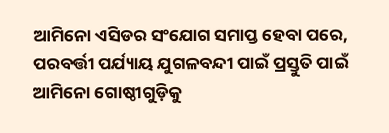ଆମିନୋ ଏସିଡର ସଂଯୋଗ ସମାପ୍ତ ହେବା ପରେ, ପରବର୍ତ୍ତୀ ପର୍ଯ୍ୟାୟ ଯୁଗଳବନ୍ଦୀ ପାଇଁ ପ୍ରସ୍ତୁତି ପାଇଁ ଆମିନୋ ଗୋଷ୍ଠୀଗୁଡ଼ିକୁ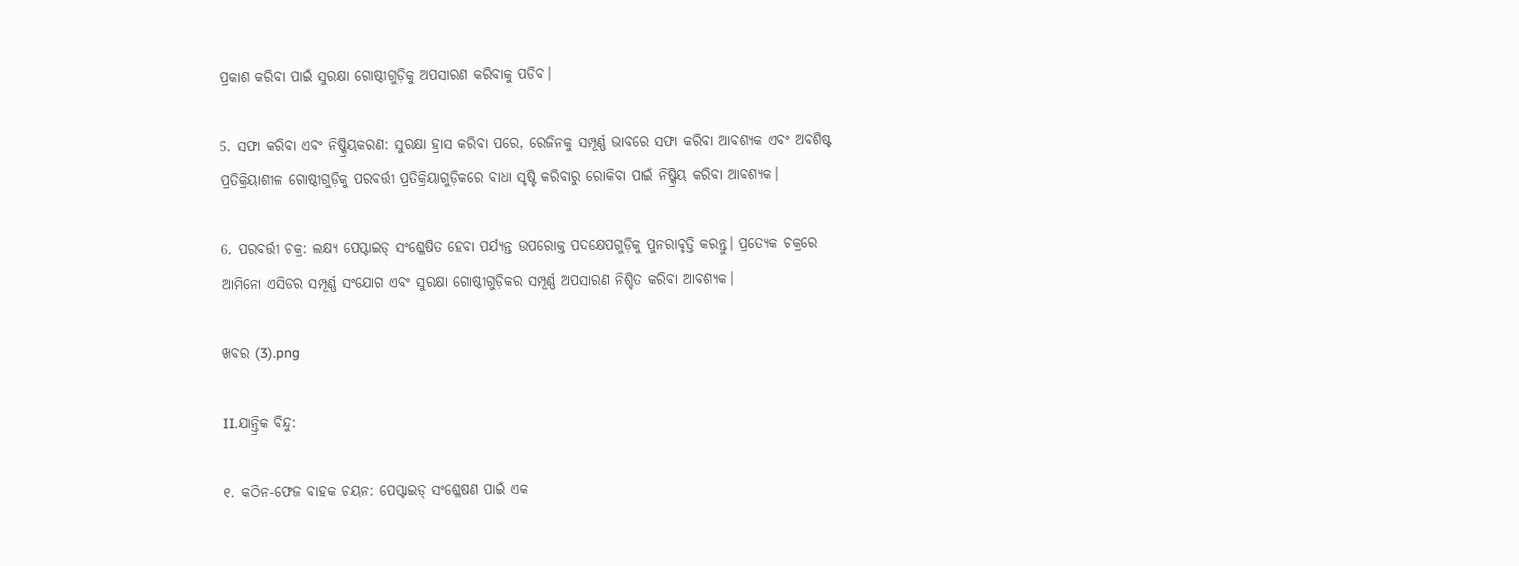ପ୍ରକାଶ କରିବା ପାଇଁ ସୁରକ୍ଷା ଗୋଷ୍ଠୀଗୁଡ଼ିକୁ ଅପସାରଣ କରିବାକୁ ପଡିବ।

5. ସଫା କରିବା ଏବଂ ନିଷ୍କ୍ରିୟକରଣ: ସୁରକ୍ଷା ହ୍ରାସ କରିବା ପରେ, ରେଜିନକୁ ସମ୍ପୂର୍ଣ୍ଣ ଭାବରେ ସଫା କରିବା ଆବଶ୍ୟକ ଏବଂ ଅବଶିଷ୍ଟ ପ୍ରତିକ୍ରିୟାଶୀଳ ଗୋଷ୍ଠୀଗୁଡ଼ିକୁ ପରବର୍ତ୍ତୀ ପ୍ରତିକ୍ରିୟାଗୁଡ଼ିକରେ ବାଧା ସୃଷ୍ଟି କରିବାରୁ ରୋକିବା ପାଇଁ ନିଷ୍କ୍ରିୟ କରିବା ଆବଶ୍ୟକ।

6. ପରବର୍ତ୍ତୀ ଚକ୍ର: ଲକ୍ଷ୍ୟ ପେପ୍ଟାଇଡ୍ ସଂଶ୍ଳେଷିତ ହେବା ପର୍ଯ୍ୟନ୍ତ ଉପରୋକ୍ତ ପଦକ୍ଷେପଗୁଡ଼ିକୁ ପୁନରାବୃତ୍ତି କରନ୍ତୁ। ପ୍ରତ୍ୟେକ ଚକ୍ରରେ ଆମିନୋ ଏସିଡର ସମ୍ପୂର୍ଣ୍ଣ ସଂଯୋଗ ଏବଂ ସୁରକ୍ଷା ଗୋଷ୍ଠୀଗୁଡ଼ିକର ସମ୍ପୂର୍ଣ୍ଣ ଅପସାରଣ ନିଶ୍ଚିତ କରିବା ଆବଶ୍ୟକ।

ଖବର (3).png

II.ଯାନ୍ତ୍ରିକ ବିନ୍ଦୁ:

୧. କଠିନ-ଫେଜ ବାହକ ଚୟନ: ପେପ୍ଟାଇଡ୍ ସଂଶ୍ଳେଷଣ ପାଇଁ ଏକ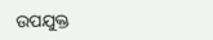ଉପଯୁକ୍ତ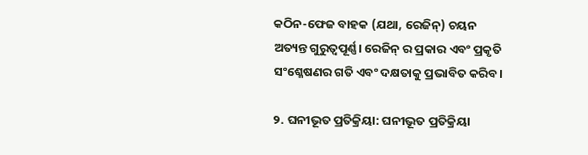କଠିନ-ଫେଜ ବାହକ (ଯଥା, ରେଜିନ୍) ଚୟନ ଅତ୍ୟନ୍ତ ଗୁରୁତ୍ୱପୂର୍ଣ୍ଣ। ରେଜିନ୍ ର ପ୍ରକାର ଏବଂ ପ୍ରକୃତି ସଂଶ୍ଳେଷଣର ଗତି ଏବଂ ଦକ୍ଷତାକୁ ପ୍ରଭାବିତ କରିବ।

୨. ଘନୀଭୂତ ପ୍ରତିକ୍ରିୟା: ଘନୀଭୂତ ପ୍ରତିକ୍ରିୟା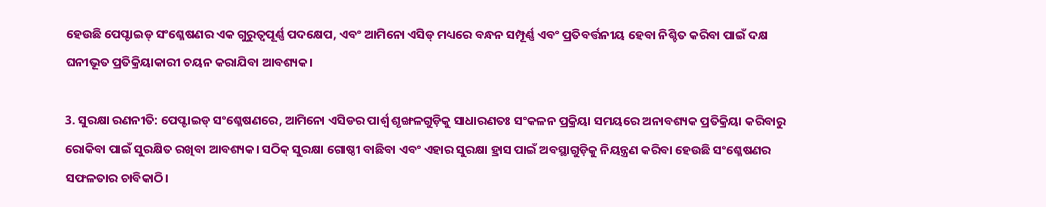ହେଉଛି ପେପ୍ଟାଇଡ୍ ସଂଶ୍ଳେଷଣର ଏକ ଗୁରୁତ୍ୱପୂର୍ଣ୍ଣ ପଦକ୍ଷେପ, ଏବଂ ଆମିନୋ ଏସିଡ୍ ମଧ୍ୟରେ ବନ୍ଧନ ସମ୍ପୂର୍ଣ୍ଣ ଏବଂ ପ୍ରତିବର୍ତ୍ତନୀୟ ହେବା ନିଶ୍ଚିତ କରିବା ପାଇଁ ଦକ୍ଷ ଘନୀଭୂତ ପ୍ରତିକ୍ରିୟାକାରୀ ଚୟନ କରାଯିବା ଆବଶ୍ୟକ।

3. ସୁରକ୍ଷା ରଣନୀତି: ପେପ୍ଟାଇଡ୍ ସଂଶ୍ଳେଷଣରେ, ଆମିନୋ ଏସିଡର ପାର୍ଶ୍ୱ ଶୃଙ୍ଖଳଗୁଡ଼ିକୁ ସାଧାରଣତଃ ସଂକଳନ ପ୍ରକ୍ରିୟା ସମୟରେ ଅନାବଶ୍ୟକ ପ୍ରତିକ୍ରିୟା କରିବାରୁ ରୋକିବା ପାଇଁ ସୁରକ୍ଷିତ ରଖିବା ଆବଶ୍ୟକ। ସଠିକ୍ ସୁରକ୍ଷା ଗୋଷ୍ଠୀ ବାଛିବା ଏବଂ ଏହାର ସୁରକ୍ଷା ହ୍ରାସ ପାଇଁ ଅବସ୍ଥାଗୁଡ଼ିକୁ ନିୟନ୍ତ୍ରଣ କରିବା ହେଉଛି ସଂଶ୍ଳେଷଣର ସଫଳତାର ଚାବିକାଠି।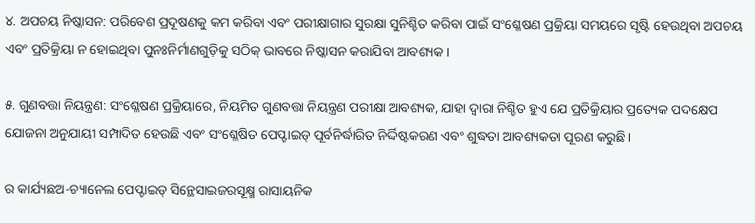୪. ଅପଚୟ ନିଷ୍କାସନ: ପରିବେଶ ପ୍ରଦୂଷଣକୁ କମ କରିବା ଏବଂ ପରୀକ୍ଷାଗାର ସୁରକ୍ଷା ସୁନିଶ୍ଚିତ କରିବା ପାଇଁ ସଂଶ୍ଳେଷଣ ପ୍ରକ୍ରିୟା ସମୟରେ ସୃଷ୍ଟି ହେଉଥିବା ଅପଚୟ ଏବଂ ପ୍ରତିକ୍ରିୟା ନ ହୋଇଥିବା ପୁନଃନିର୍ମାଣଗୁଡ଼ିକୁ ସଠିକ୍ ଭାବରେ ନିଷ୍କାସନ କରାଯିବା ଆବଶ୍ୟକ।

୫. ଗୁଣବତ୍ତା ନିୟନ୍ତ୍ରଣ: ସଂଶ୍ଳେଷଣ ପ୍ରକ୍ରିୟାରେ, ନିୟମିତ ଗୁଣବତ୍ତା ନିୟନ୍ତ୍ରଣ ପରୀକ୍ଷା ଆବଶ୍ୟକ, ଯାହା ଦ୍ଵାରା ନିଶ୍ଚିତ ହୁଏ ଯେ ପ୍ରତିକ୍ରିୟାର ପ୍ରତ୍ୟେକ ପଦକ୍ଷେପ ଯୋଜନା ଅନୁଯାୟୀ ସମ୍ପାଦିତ ହେଉଛି ଏବଂ ସଂଶ୍ଳେଷିତ ପେପ୍ଟାଇଡ୍ ପୂର୍ବନିର୍ଦ୍ଧାରିତ ନିର୍ଦ୍ଦିଷ୍ଟକରଣ ଏବଂ ଶୁଦ୍ଧତା ଆବଶ୍ୟକତା ପୂରଣ କରୁଛି।

ର କାର୍ଯ୍ୟଛଅ-ଚ୍ୟାନେଲ ପେପ୍ଟାଇଡ୍ ସିନ୍ଥେସାଇଜରସୂକ୍ଷ୍ମ ରାସାୟନିକ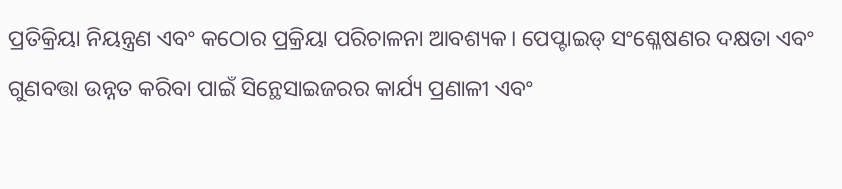ପ୍ରତିକ୍ରିୟା ନିୟନ୍ତ୍ରଣ ଏବଂ କଠୋର ପ୍ରକ୍ରିୟା ପରିଚାଳନା ଆବଶ୍ୟକ। ପେପ୍ଟାଇଡ୍ ସଂଶ୍ଳେଷଣର ଦକ୍ଷତା ଏବଂ ଗୁଣବତ୍ତା ଉନ୍ନତ କରିବା ପାଇଁ ସିନ୍ଥେସାଇଜରର କାର୍ଯ୍ୟ ପ୍ରଣାଳୀ ଏବଂ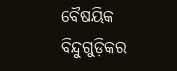ବୈଷୟିକ ବିନ୍ଦୁଗୁଡ଼ିକର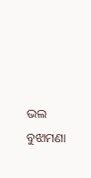ଭଲ ବୁଝାମଣା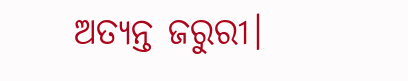ଅତ୍ୟନ୍ତ ଜରୁରୀ।